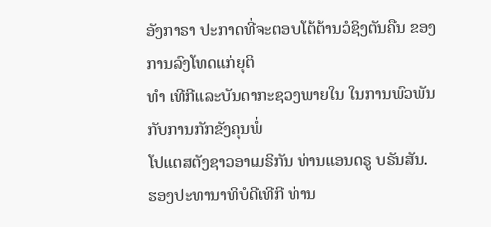ອັງກາຣາ ປະກາດທີ່ຈະຕອບໂຕ້ຕ້ານວໍຊິງຕັນຄືນ ຂອງການລົງໂທດແກ່ຍຸຕິ
ທຳ ເທີກີແລະບັນດາກະຊວງພາຍໃນ ໃນການພົວພັນກັບການກັກຂັງຄຸນພໍ່
ໂປແຕສຕັງຊາວອາເມຣິກັນ ທ່ານແອນດຣູ ບຣັນສັນ.
ຮອງປະທານາທິບໍດີເທີກີ ທ່ານ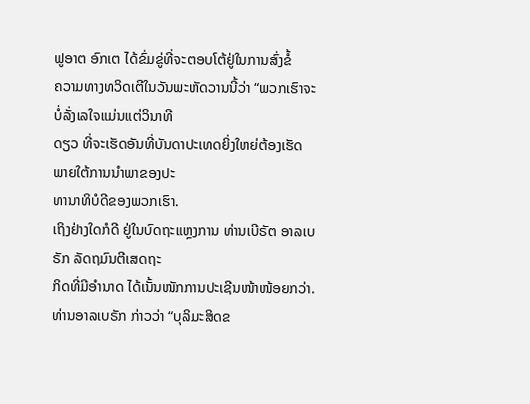ຟູອາຕ ອົກເຕ ໄດ້ຂົ່ມຂູ່ທີ່ຈະຕອບໂຕ້ຢູ່ໃນການສົ່ງຂໍ້
ຄວາມທາງທວິດເຕີໃນວັນພະຫັດວານນີ້ວ່າ “ພວກເຮົາຈະບໍ່ລັ່ງເລໃຈແມ່ນແຕ່ວິນາທີ
ດຽວ ທີ່ຈະເຮັດອັນທີ່ບັນດາປະເທດຍິ່ງໃຫຍ່ຕ້ອງເຮັດ ພາຍໃຕ້ການນຳພາຂອງປະ
ທານາທິບໍດີຂອງພວກເຮົາ.
ເຖິງຢ່າງໃດກໍດີ ຢູ່ໃນບົດຖະແຫຼງການ ທ່ານເບີຣັຕ ອາລເບຣັກ ລັດຖມົນຕີເສດຖະ
ກິດທີ່ມີອຳນາດ ໄດ້ເນັ້ນໜັກການປະເຊີນໜ້າໜ້ອຍກວ່າ.
ທ່ານອາລເບຣັກ ກ່າວວ່າ “ບຸລິມະສິດຂ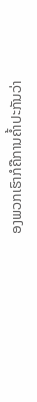ອງພວກເຮົາກໍຄືການຄໍ້າປະກັນວ່າ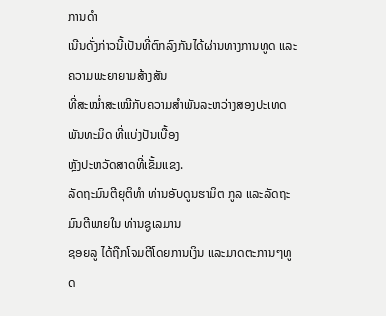ການດຳ
ເນີນດັ່ງກ່າວນີ້ເປັນທີ່ຕົກລົງກັນໄດ້ຜ່ານທາງການທູດ ແລະຄວາມພະຍາຍາມສ້າງສັນ
ທີ່ສະໝໍ່າສະເໝີກັບຄວາມສຳພັນລະຫວ່າງສອງປະເທດພັນທະມິດ ທີ່ແບ່ງປັນເບື້ອງ
ຫຼັງປະຫວັດສາດທີ່ເຂັ້ມແຂງ.
ລັດຖະມົນຕີຍຸຕິທໍາ ທ່ານອັບດູນຮາມິຕ ກູລ ແລະລັດຖະມົນຕີພາຍໃນ ທ່ານຊູເລມານ
ຊອຍລູ ໄດ້ຖືກໂຈມຕີໂດຍການເງິນ ແລະມາດຕະການໆທູດ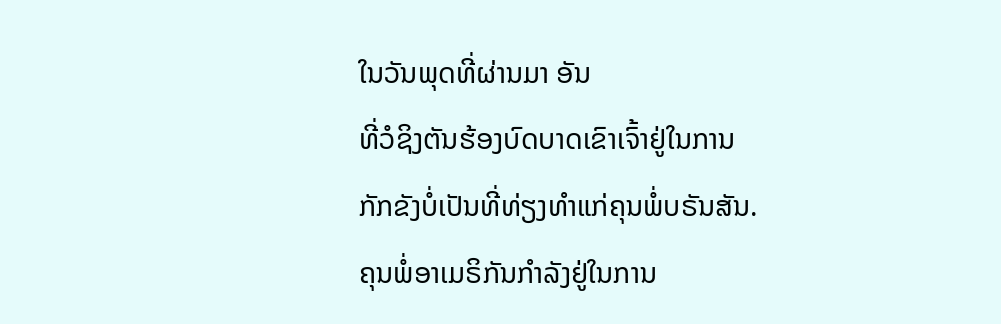ໃນວັນພຸດທີ່ຜ່ານມາ ອັນ
ທີ່ວໍຊິງຕັນຮ້ອງບົດບາດເຂົາເຈົ້າຢູ່ໃນການກັກຂັງບໍ່ເປັນທີ່ທ່ຽງທຳແກ່ຄຸນພໍ່ບຣັນສັນ.
ຄຸນພໍ່ອາເມຣິກັນກຳລັງຢູ່ໃນການ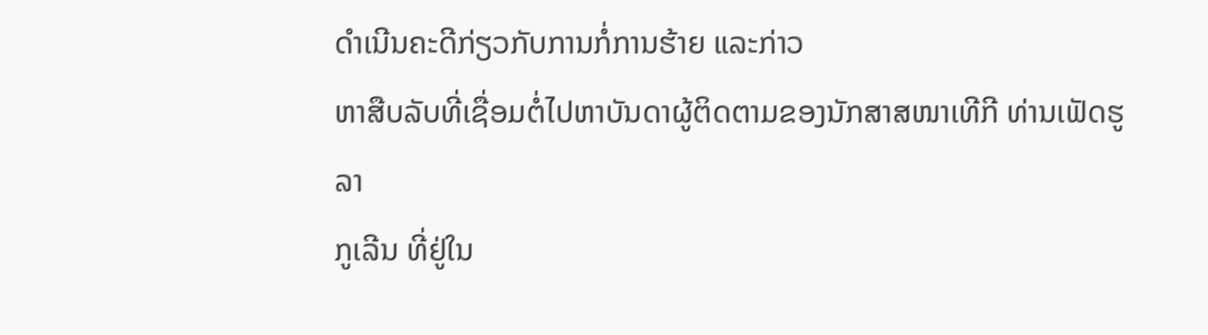ດຳເນີນຄະດີກ່ຽວກັບການກໍ່ການຮ້າຍ ແລະກ່າວ
ຫາສືບລັບທີ່ເຊື່ອມຕໍ່ໄປຫາບັນດາຜູ້ຕິດຕາມຂອງນັກສາສໜາເທີກີ ທ່ານເຟັດຮູລາ
ກູເລີນ ທີ່ຢູ່ໃນ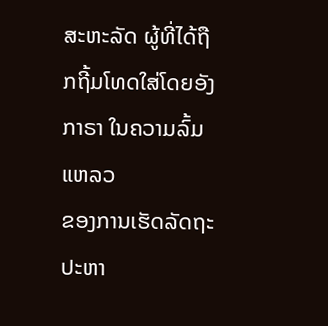ສະຫະລັດ ຜູ້ທີ່ໄດ້ຖືກຖີ້ມໂທດໃສ່ໂດຍອັງກາຣາ ໃນຄວາມລົ້ມແຫລວ
ຂອງການເຮັດລັດຖະປະຫາ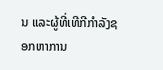ນ ແລະຜູ້ທີ່ເທີກີກຳລັງຊອກຫາການ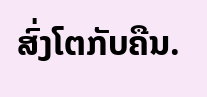ສົ່ງໂຕກັບຄືນ.